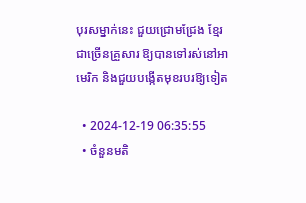បុរសម្នាក់នេះ ជួយជ្រោមជ្រែង ខ្មែរជាច្រើនគ្រួសារ ឱ្យបានទៅរស់នៅអាមេរិក និងជួយបង្កើតមុខរបរឱ្យទៀត

  • 2024-12-19 06:35:55
  • ចំនួនមតិ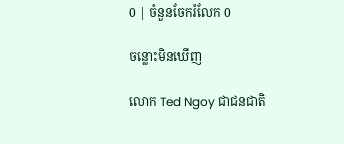0 | ចំនួនចែករំលែក 0

ចន្លោះមិនឃើញ

លោក Ted Ngoy ជាជនជាតិ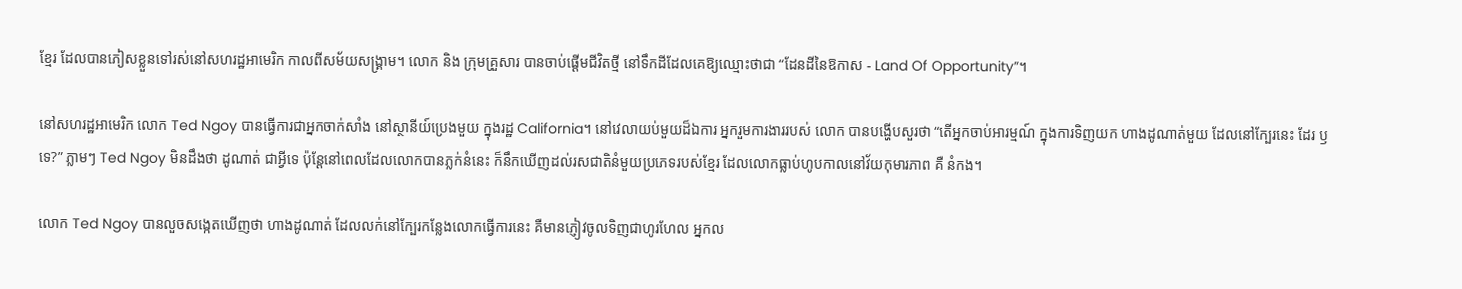ខ្មែរ ដែលបានភៀសខ្លួនទៅរស់នៅសហរដ្ឋអាមេរិក កាលពីសម័យសង្គ្រាម។ លោក និង ក្រុមគ្រួសារ បានចាប់ផ្តើមជីវិតថ្មី នៅទឹកដីដែលគេឱ្យឈ្មោះថាជា “ដែនដីនៃឱកាស - Land Of Opportunity”។

នៅសហរដ្ឋអាមេរិក លោក Ted Ngoy បានធ្វើការជាអ្នកចាក់សាំង នៅស្ថានីយ៍ប្រេងមួយ ក្នុងរដ្ឋ California។ នៅវេលាយប់មួយដ៏ឯការ អ្នករួមការងាររបស់ លោក បានបង្ហើបសួរថា “តើអ្នកចាប់អារម្មណ៍ ក្នុងការទិញយក ហាងដូណាត់មួយ ដែលនៅក្បែរនេះ ដែរ ឫ ទេ?” ភ្លាមៗ Ted Ngoy មិនដឹងថា ដូណាត់ ជាអ្វីទេ ប៉ុន្តែនៅពេលដែលលោកបានភ្លក់នំនេះ ក៏នឹកឃើញដល់រសជាតិនំមួយប្រភេទរបស់ខ្មែរ ដែលលោកធ្លាប់ហូបកាលនៅវ័យកុមារភាព គឺ នំកង។

លោក Ted Ngoy បានលួចសង្កេតឃើញថា ហាងដូណាត់ ដែលលក់នៅក្បែរកន្លែងលោកធ្វើការនេះ គឺមានភ្ញៀវចូលទិញជាហូរហែល អ្នកល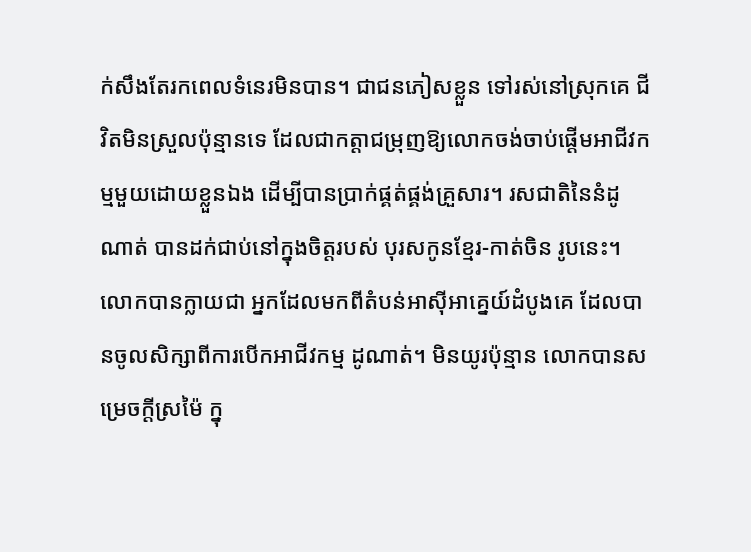ក់សឹងតែរកពេលទំនេរមិនបាន។ ជាជនភៀសខ្លួន ទៅរស់នៅស្រុកគេ ជីវិតមិនស្រួលប៉ុន្មានទេ ដែលជាកត្តាជម្រុញឱ្យលោកចង់ចាប់ផ្តើមអាជីវកម្មមួយដោយខ្លួនឯង ដើម្បីបានប្រាក់ផ្គត់ផ្គង់គ្រួសារ។ រសជាតិនៃនំដូណាត់ បានដក់ជាប់នៅក្នុងចិត្តរបស់ បុរសកូនខ្មែរ-កាត់ចិន រូបនេះ។ លោកបានក្លាយជា អ្នកដែលមកពីតំបន់អាស៊ីអាគ្នេយ៍ដំបូងគេ ដែលបានចូលសិក្សាពីការបើកអាជីវកម្ម ដូណាត់។ មិនយូរប៉ុន្មាន លោកបានសម្រេចក្តីស្រម៉ៃ ក្នុ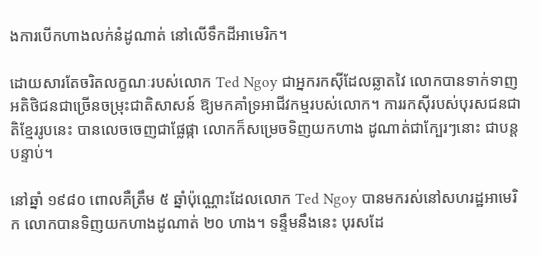ងការបើកហាងលក់នំដូណាត់ នៅលើទឹកដីអាមេរិក។

ដោយសារតែចរិតលក្ខណៈរបស់លោក Ted Ngoy ជាអ្នករកស៊ីដែលឆ្លាតវៃ លោកបានទាក់ទាញអតិថិជនជាច្រើនចម្រុះជាតិសាសន៍ ឱ្យមកគាំទ្រអាជីវកម្មរបស់លោក។ ការរកស៊ីរបស់បុរសជនជាតិខ្មែររូបនេះ បានលេចចេញជាផ្លែផ្កា លោកក៏សម្រេចទិញយកហាង ដូណាត់ជាក្បែរៗនោះ ជាបន្តបន្ទាប់។

នៅឆ្នាំ ១៩៨០ ពោលគឺត្រឹម ៥ ឆ្នាំប៉ុណ្ណោះដែលលោក Ted Ngoy បានមករស់នៅសហរដ្ឋអាមេរិក លោកបានទិញយកហាងដូណាត់ ២០ ហាង។ ទន្ទឹមនឹងនេះ បុរសដែ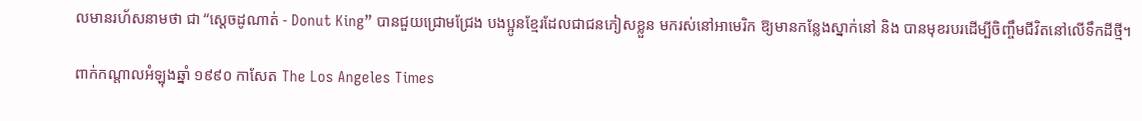លមានរហ័សនាមថា ជា “ស្តេចដូណាត់ - Donut King” បានជួយជ្រោមជ្រែង បងប្អូនខ្មែរដែលជាជនភៀសខ្លួន មករស់នៅអាមេរិក ឱ្យមានកន្លែងស្នាក់នៅ និង បានមុខរបរដើម្បីចិញ្ចឹមជីវិតនៅលើទឹកដីថ្មី។

ពាក់កណ្តាលអំឡុងឆ្នាំ ១៩៩០ កាសែត The Los Angeles Times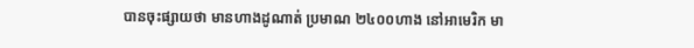បានចុះផ្សាយថា មានហាងដូណាត់ ប្រមាណ ២៤០០ហាង នៅអាមេរិក មា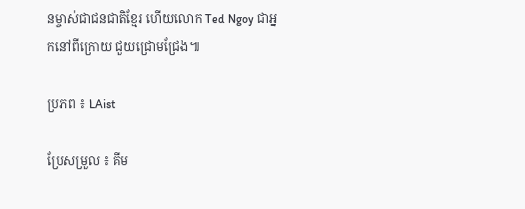នម្ចាស់ជាជនជាតិខ្មែរ ហើយលោក Ted Ngoy ជាអ្នកនៅពីក្រោយ ជួយជ្រោមជ្រែង៕

ប្រភព ៖ LAist

ប្រែសម្រួល ៖ គីម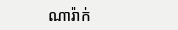ណារ៉ាក់